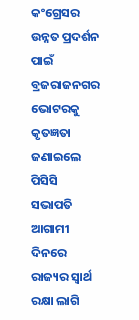କଂଗ୍ରେସର ଉନ୍ନତ ପ୍ରଦର୍ଶନ ପାଇଁ ବ୍ରଜରାଜନଗର ଭୋଟରକୁ କୃତଜ୍ଞତା ଜଣାଇଲେ ପିସିସି ସଭାପତି
ଆଗାମୀ ଦିନରେ ରାଜ୍ୟର ସ୍ୱାର୍ଥ ରକ୍ଷା ଲାଗି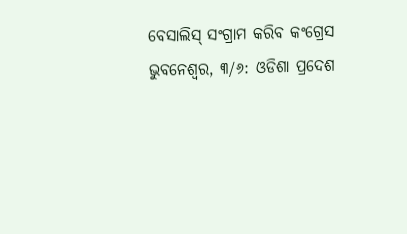ବେସାଲିସ୍ ସଂଗ୍ରାମ କରିବ କଂଗ୍ରେସ
ଭୁବନେଶ୍ୱର, ୩/୬: ଓଡିଶା ପ୍ରଦେଶ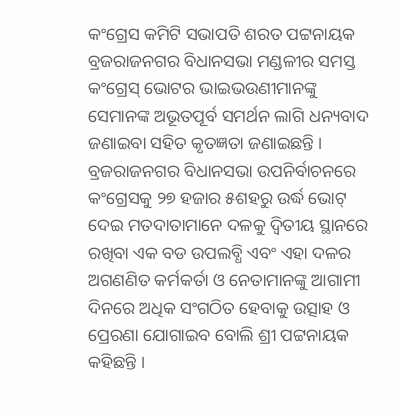କଂଗ୍ରେସ କମିଟି ସଭାପତି ଶରତ ପଟ୍ଟନାୟକ ବ୍ରଜରାଜନଗର ବିଧାନସଭା ମଣ୍ଡଳୀର ସମସ୍ତ କଂଗ୍ରେସ୍ ଭୋଟର ଭାଇଭଉଣୀମାନଙ୍କୁ ସେମାନଙ୍କ ଅଭୂତପୂର୍ବ ସମର୍ଥନ ଲାଗି ଧନ୍ୟବାଦ ଜଣାଇବା ସହିତ କୃତଜ୍ଞତା ଜଣାଇଛନ୍ତି । ବ୍ରଜରାଜନଗର ବିଧାନସଭା ଉପନିର୍ବାଚନରେ କଂଗ୍ରେସକୁ ୨୭ ହଜାର ୫ଶହରୁ ଉର୍ଦ୍ଧ ଭୋଟ୍ ଦେଇ ମତଦାତାମାନେ ଦଳକୁ ଦ୍ୱିତୀୟ ସ୍ଥାନରେ ରଖିବା ଏକ ବଡ ଉପଲବ୍ଧି ଏବଂ ଏହା ଦଳର ଅଗଣଣିତ କର୍ମକର୍ତା ଓ ନେତାମାନଙ୍କୁ ଆଗାମୀ ଦିନରେ ଅଧିକ ସଂଗଠିତ ହେବାକୁ ଉତ୍ସାହ ଓ ପ୍ରେରଣା ଯୋଗାଇବ ବୋଲି ଶ୍ରୀ ପଟ୍ଟନାୟକ କହିଛନ୍ତି ।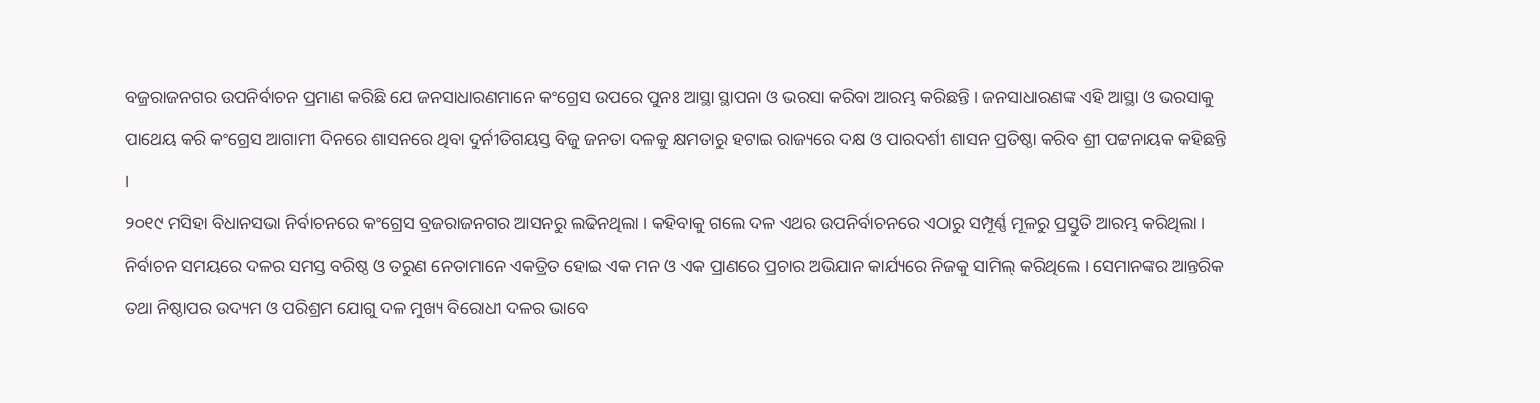ବଜ୍ରରାଜନଗର ଉପନିର୍ବାଚନ ପ୍ରମାଣ କରିଛି ଯେ ଜନସାଧାରଣମାନେ କଂଗ୍ରେସ ଉପରେ ପୁନଃ ଆସ୍ଥା ସ୍ଥାପନା ଓ ଭରସା କରିବା ଆରମ୍ଭ କରିଛନ୍ତି । ଜନସାଧାରଣଙ୍କ ଏହି ଆସ୍ଥା ଓ ଭରସାକୁ ପାଥେୟ କରି କଂଗ୍ରେସ ଆଗାମୀ ଦିନରେ ଶାସନରେ ଥିବା ଦୁର୍ନୀତିଗୟସ୍ତ ବିଜୁ ଜନତା ଦଳକୁ କ୍ଷମତାରୁ ହଟାଇ ରାଜ୍ୟରେ ଦକ୍ଷ ଓ ପାରଦର୍ଶୀ ଶାସନ ପ୍ରତିଷ୍ଠା କରିବ ଶ୍ରୀ ପଟ୍ଟନାୟକ କହିଛନ୍ତି ।
୨୦୧୯ ମସିହା ବିଧାନସଭା ନିର୍ବାଚନରେ କଂଗ୍ରେସ ବ୍ରଜରାଜନଗର ଆସନରୁ ଲଢିନଥିଲା । କହିବାକୁ ଗଲେ ଦଳ ଏଥର ଉପନିର୍ବାଚନରେ ଏଠାରୁ ସମ୍ପୂର୍ଣ୍ଣ ମୂଳରୁ ପ୍ରସ୍ତୁତି ଆରମ୍ଭ କରିଥିଲା । ନିର୍ବାଚନ ସମୟରେ ଦଳର ସମସ୍ତ ବରିଷ୍ଠ ଓ ତରୁଣ ନେତାମାନେ ଏକତ୍ରିତ ହୋଇ ଏକ ମନ ଓ ଏକ ପ୍ରାଣରେ ପ୍ରଚାର ଅଭିଯାନ କାର୍ଯ୍ୟରେ ନିଜକୁ ସାମିଲ୍ କରିଥିଲେ । ସେମାନଙ୍କର ଆନ୍ତରିକ ତଥା ନିଷ୍ଠାପର ଉଦ୍ୟମ ଓ ପରିଶ୍ରମ ଯୋଗୁ ଦଳ ମୁଖ୍ୟ ବିରୋଧୀ ଦଳର ଭାବେ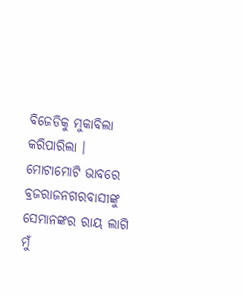ବିଜେଡିକୁ ମୁକାବିଲା କରିପାରିଲା ।
ମୋଟାମୋଟି ଭାବରେ ବ୍ରଜରାଜନଗରବାସୀଙ୍କୁ ସେମାନଙ୍କର ରାୟ ଲାଗି ମୁଁ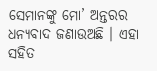ସେମାନଙ୍କୁ ମୋ’ ଅନ୍ତରର ଧନ୍ୟବାଦ ଜଣାଉଅଛି । ଏହା ସହିତ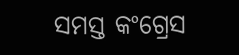ସମସ୍ତ କଂଗ୍ରେସ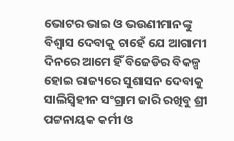ଭୋଟର ଭାଇ ଓ ଭଉଣୀମାନଙ୍କୁ ବିଶ୍ୱାସ ଦେବାକୁ ଚାହେଁ ଯେ ଆଗାମୀ ଦିନରେ ଆମେ ହିଁ ବିଜେଡିର ବିକଳ୍ପ ହୋଇ ରାଜ୍ୟରେ ସୁଶାସନ ଦେବାକୁ ସାଲିସ୍ବିହୀନ ସଂଗ୍ରାମ ଜାରି ରଖିବୁ ଶ୍ରୀ ପଟ୍ଟନାୟକ କର୍ମୀ ଓ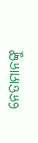ନେତାମାନଙ୍କୁ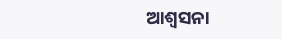ଆଶ୍ୱସନା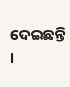ଦେଇଛନ୍ତି ।